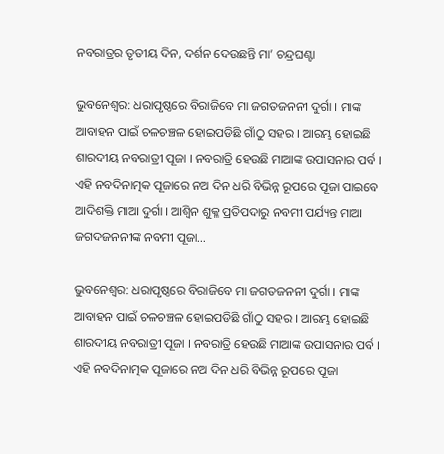ନବରାତ୍ରର ତୃତୀୟ ଦିନ, ଦର୍ଶନ ଦେଉଛନ୍ତି ମା’ ଚନ୍ଦ୍ରଘଣ୍ଟା

ଭୁବନେଶ୍ଵର: ଧରାପୃଷ୍ଠରେ ବିରାଜିବେ ମା ଜଗତଜନନୀ ଦୁର୍ଗା । ମାଙ୍କ ଆବାହନ ପାଇଁ ଚଳଚଞ୍ଚଳ ହୋଇପଡିଛି ଗାଁଠୁ ସହର । ଆରମ୍ଭ ହୋଇଛି ଶାରଦୀୟ ନବରାତ୍ରୀ ପୂଜା । ନବରାତ୍ରି ହେଉଛି ମାଆଙ୍କ ଉପାସନାର ପର୍ବ । ଏହି ନବଦିନାତ୍ମକ ପୂଜାରେ ନଅ ଦିନ ଧରି ବିଭିନ୍ନ ରୂପରେ ପୂଜା ପାଇବେ ଆଦିଶକ୍ତି ମାଆ ଦୁର୍ଗା । ଆଶ୍ୱିନ ଶୁକ୍ଳ ପ୍ରତିପଦାରୁ ନବମୀ ପର୍ଯ୍ୟନ୍ତ ମାଆ ଜଗଦଜନନୀଙ୍କ ନବମୀ ପୂଜା…

ଭୁବନେଶ୍ଵର: ଧରାପୃଷ୍ଠରେ ବିରାଜିବେ ମା ଜଗତଜନନୀ ଦୁର୍ଗା । ମାଙ୍କ ଆବାହନ ପାଇଁ ଚଳଚଞ୍ଚଳ ହୋଇପଡିଛି ଗାଁଠୁ ସହର । ଆରମ୍ଭ ହୋଇଛି ଶାରଦୀୟ ନବରାତ୍ରୀ ପୂଜା । ନବରାତ୍ରି ହେଉଛି ମାଆଙ୍କ ଉପାସନାର ପର୍ବ । ଏହି ନବଦିନାତ୍ମକ ପୂଜାରେ ନଅ ଦିନ ଧରି ବିଭିନ୍ନ ରୂପରେ ପୂଜା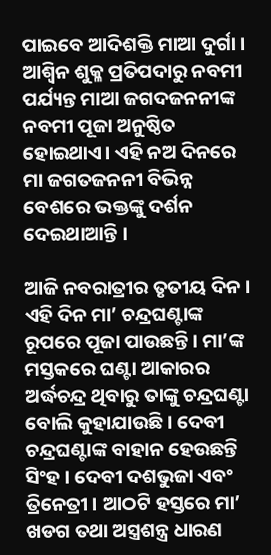ପାଇବେ ଆଦିଶକ୍ତି ମାଆ ଦୁର୍ଗା । ଆଶ୍ୱିନ ଶୁକ୍ଳ ପ୍ରତିପଦାରୁ ନବମୀ ପର୍ଯ୍ୟନ୍ତ ମାଆ ଜଗଦଜନନୀଙ୍କ ନବମୀ ପୂଜା ଅନୁଷ୍ଠିତ ହୋଇଥାଏ। ଏହି ନଅ ଦିନରେ ମା ଜଗତଜନନୀ ବିଭିନ୍ନ ବେଶରେ ଭକ୍ତଙ୍କୁ ଦର୍ଶନ ଦେଇଥାଆନ୍ତି ।

ଆଜି ନବରାତ୍ରୀର ତୃତୀୟ ଦିନ । ଏହି ଦିନ ମା’ ଚନ୍ଦ୍ରଘଣ୍ଟାଙ୍କ ରୂପରେ ପୂଜା ପାଉଛନ୍ତି । ମା’ଙ୍କ ମସ୍ତକରେ ଘଣ୍ଟା ଆକାରର ଅର୍ଦ୍ଧଚନ୍ଦ୍ର ଥିବାରୁ ତାଙ୍କୁ ଚନ୍ଦ୍ରଘଣ୍ଟା ବୋଲି କୁହାଯାଉଛି । ଦେବୀ ଚନ୍ଦ୍ରଘଣ୍ଟାଙ୍କ ବାହାନ ହେଉଛନ୍ତି ସିଂହ । ଦେବୀ ଦଶଭୁଜା ଏବଂ ତ୍ରିନେତ୍ରୀ । ଆଠଟି ହସ୍ତରେ ମା’ ଖଡଗ ତଥା ଅସ୍ତ୍ରଶନ୍ତ୍ର ଧାରଣ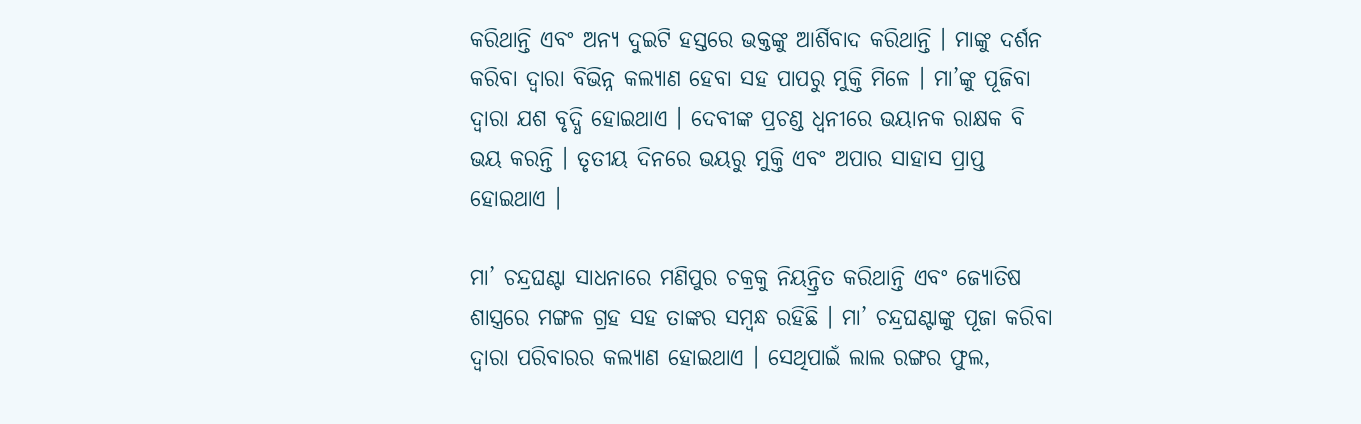କରିଥାନ୍ତି ଏବଂ ଅନ୍ୟ ଦୁଇଟି ହସ୍ତରେ ଭକ୍ତଙ୍କୁ ଆର୍ଶିବାଦ କରିଥାନ୍ତି । ମାଙ୍କୁ ଦର୍ଶନ କରିବା ଦ୍ୱାରା ବିଭିନ୍ନ କଲ୍ୟାଣ ହେବା ସହ ପାପରୁ ମୁକ୍ତି ମିଳେ । ମା’ଙ୍କୁ ପୂଜିବା ଦ୍ୱାରା ଯଶ ବୃଦ୍ଧି ହୋଇଥାଏ । ଦେବୀଙ୍କ ପ୍ରଚଣ୍ଡ ଧ୍ୱନୀରେ ଭୟାନକ ରାକ୍ଷକ ବି ଭୟ କରନ୍ତି । ତୃତୀୟ ଦିନରେ ଭୟରୁ ମୁକ୍ତି ଏବଂ ଅପାର ସାହାସ ପ୍ରାପ୍ତ ହୋଇଥାଏ ।

ମା’ ଚନ୍ଦ୍ରଘଣ୍ଟା ସାଧନାରେ ମଣିପୁର ଚକ୍ରକୁ ନିୟନ୍ତ୍ରିତ କରିଥାନ୍ତି ଏବଂ ଜ୍ୟୋତିଷ ଶାସ୍ତ୍ରରେ ମଙ୍ଗଳ ଗ୍ରହ ସହ ତାଙ୍କର ସମ୍ବନ୍ଧ ରହିଛି । ମା’ ଚନ୍ଦ୍ରଘଣ୍ଟାଙ୍କୁ ପୂଜା କରିବା ଦ୍ୱାରା ପରିବାରର କଲ୍ୟାଣ ହୋଇଥାଏ । ସେଥିପାଇଁ ଲାଲ ରଙ୍ଗର ଫୁଲ,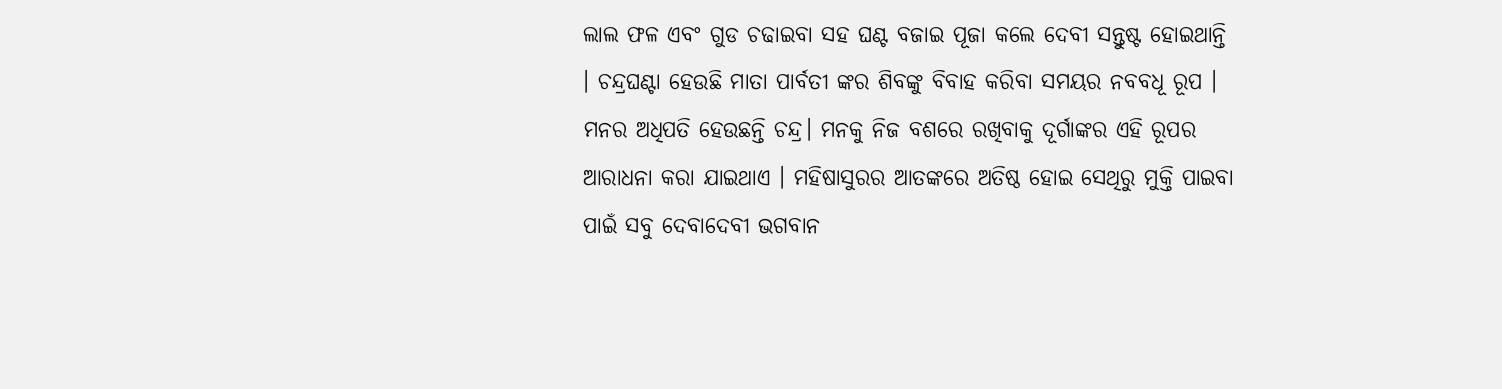ଲାଲ ଫଳ ଏବଂ ଗୁଡ ଚଢାଇବା ସହ ଘଣ୍ଟ ବଜାଇ ପୂଜା କଲେ ଦେବୀ ସନ୍ତୁଷ୍ଟ ହୋଇଥାନ୍ତି । ଚନ୍ଦ୍ରଘଣ୍ଟା ହେଉଛି ମାତା ପାର୍ବତୀ ଙ୍କର ଶିବଙ୍କୁ ବିବାହ କରିବା ସମୟର ନବବଧୂ ରୂପ । ମନର ଅଧିପତି ହେଉଛନ୍ତି ଚନ୍ଦ୍ର। ମନକୁ ନିଜ ବଶରେ ରଖିବାକୁ ଦୂର୍ଗାଙ୍କର ଏହି ରୂପର ଆରାଧନା କରା ଯାଇଥାଏ । ମହିଷାସୁରର ଆତଙ୍କରେ ଅତିଷ୍ଠ ହୋଇ ସେଥିରୁ ମୁକ୍ତି ପାଇବା ପାଇଁ ସବୁ ଦେବାଦେବୀ ଭଗବାନ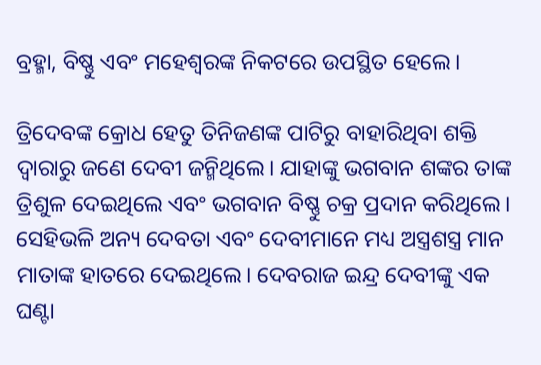ବ୍ରହ୍ମା, ବିଷ୍ଣୁ ଏବଂ ମହେଶ୍ବରଙ୍କ ନିକଟରେ ଉପସ୍ଥିତ ହେଲେ।

ତ୍ରିଦେବଙ୍କ କ୍ରୋଧ ହେତୁ ତିନିଜଣଙ୍କ ପାଟିରୁ ବାହାରିଥିବା ଶକ୍ତି ଦ୍ବାରାରୁ ଜଣେ ଦେବୀ ଜନ୍ମିଥିଲେ। ଯାହାଙ୍କୁ ଭଗବାନ ଶଙ୍କର ତାଙ୍କ ତ୍ରିଶୁଳ ଦେଇଥିଲେ ଏବଂ ଭଗବାନ ବିଷ୍ଣୁ ଚକ୍ର ପ୍ରଦାନ କରିଥିଲେ। ସେହିଭଳି ଅନ୍ୟ ଦେବତା ଏବଂ ଦେବୀମାନେ ମଧ୍ୟ ଅସ୍ତ୍ରଶସ୍ତ୍ର ମାନ ମାତାଙ୍କ ହାତରେ ଦେଇଥିଲେ। ଦେବରାଜ ଇନ୍ଦ୍ର ଦେବୀଙ୍କୁ ଏକ ଘଣ୍ଟା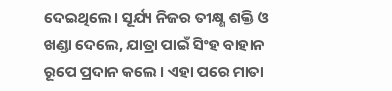ଦେଇଥିଲେ। ସୂର୍ଯ୍ୟ ନିଜର ତୀକ୍ଷ୍ଣ ଶକ୍ତି ଓ ଖଣ୍ଡା ଦେଲେ, ଯାତ୍ରା ପାଇଁ ସିଂହ ବାହାନ ରୂପେ ପ୍ରଦାନ କଲେ । ଏହା ପରେ ମାତା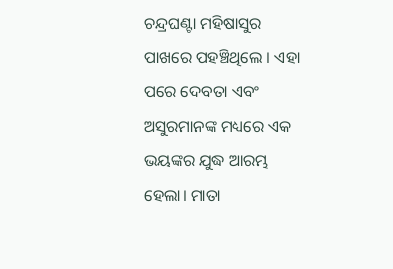ଚନ୍ଦ୍ରଘଣ୍ଟା ମହିଷାସୁର ପାଖରେ ପହଞ୍ଚିଥିଲେ । ଏହା ପରେ ଦେବତା ଏବଂ ଅସୁରମାନଙ୍କ ମଧ୍ୟରେ ଏକ ଭୟଙ୍କର ଯୁଦ୍ଧ ଆରମ୍ଭ ହେଲା। ମାତା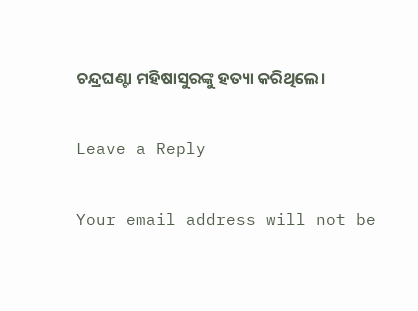ଚନ୍ଦ୍ରଘଣ୍ଟା ମହିଷାସୁରଙ୍କୁ ହତ୍ୟା କରିଥିଲେ।

Leave a Reply

Your email address will not be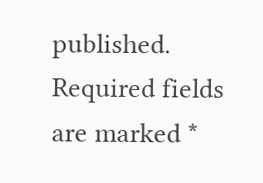published. Required fields are marked *